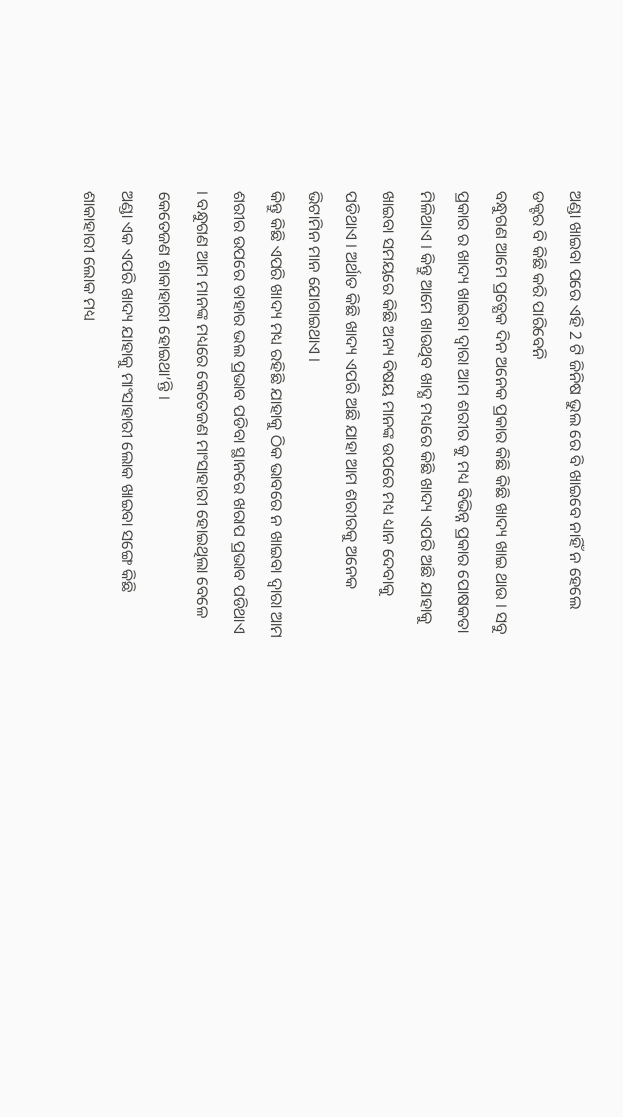ଅଣ୍ଡା ଖାଇବା ପରେ ଏହି 2 ଟି ଜିନିଷ ଭୁଲ ରେ ବି ଖାଇବେ ନାହିଁ ନ ହେଲେ ଡକ୍ଟର ବି କିଛି କରି ପାରିବେନି
ବନ୍ଧୁଗଣ ଆମେ ପ୍ରତ୍ଯେକ ଦିନ ଅନେକ ପ୍ରକାର କିଛି କିଛି ଖାଦ୍ୟ ଖାଇ ଥାଉ । ସବୁ ପ୍ରକାର ର ଖାଦ୍ୟ ଖାଇବା ଦ୍ଵାରା ଆମ ଶରୀର କୁ ମଧ୍ୟ ବିଭିନ୍ନ ପ୍ରକାର ପୋଷକତା ମିଳିଥାଏ । କିନ୍ତୁ ଆମେ ଖାଉଥିବ ଖାଦ୍ଯ ମଧ୍ୟରେ କିଛି ଖାଦ୍ୟ ଏପରି ଅଛି ଯାହାକୁ ଖାଇବା ସମୟରେ କିଛି ଅନ୍ୟ ବିଷୟ ମାନଙ୍କ ଉପରେ ମଧ୍ୟ ଧ୍ୟାନ ଦେବାକୁ ପଡିଥାଏ । ଅର୍ଥାତ କିଛି ଖାଦ୍ୟ ଏପରି ଅଛି ଯାହା ଆମ ଶରୀରକୁ ଅନେକ ଭିଟାମିନ ମାନ ଯୋଗାଇଥାଏ ।
କିନ୍ତୁ କିଛି ଏପରି ଖାଦ୍ୟ ମଧ୍ୟ ରହିଛି ଯାହାକୁ ଠିକ ଭାବରେ ନ ଖାଇବା ଦ୍ଵାରା ଆମ ଶରୀର ଉପରେ ତାହାର ଭଲ ପ୍ରଭାବ ପଡିବା ସ୍ଥାନରେ ଖରାପ ପ୍ରଭାବ ପଡିଥାଏ । ବନ୍ଧୁଗଣ ଆମ ମାନଙ୍କ ମଧ୍ୟରେ କେତେଜଣ ମାଂସାହାରୀ ହୋଇଥିଲା ବେଳେ କେତେଜଣ ଶାକାହାରୀ ହୋଇଥା’ନ୍ତି ।
ଅଣ୍ଡା ଏକ ଏପରି ଖାଦ୍ୟ ଯାହାକୁ ମାଂସାହାରୀ ଲୋକ ଖାଇବା ସଙ୍ଗେ କିଛି ଶାକାହାରୀ ଲୋକ ମଧ୍ୟ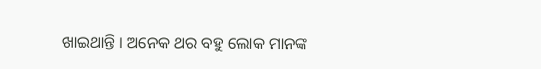ଖାଇଥାନ୍ତି । ଅନେକ ଥର ବହୁ ଲୋକ ମାନଙ୍କ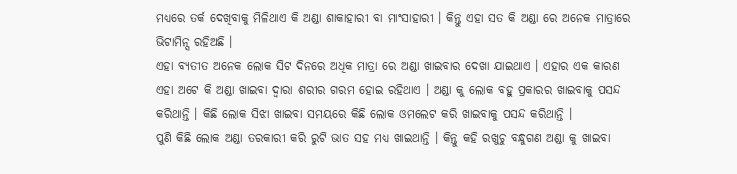ମଧ୍ୟରେ ତର୍କ ଦେଖିବାକୁ ମିଳିଥାଏ କି ଅଣ୍ଡା ଶାକାହାରୀ ବା ମାଂସାହାରୀ । କିନ୍ତୁ ଏହା ସତ କି ଅଣ୍ଡା ରେ ଅନେକ ମାତ୍ରାରେ ଭିଟାମିନ୍ସ ରହିଅଛି ।
ଏହା ବ୍ୟତୀତ ଅନେକ ଲୋକ ସିଟ ଦିନରେ ଅଧିକ ମାତ୍ରା ରେ ଅଣ୍ଡା ଖାଇବାର ଦେଖା ଯାଇଥାଏ । ଏହାର ଏକ କାରଣ ଏହା ଅଟେ କି ଅଣ୍ଡା ଖାଇବା ଦ୍ଵାରା ଶରୀର ଗରମ ହୋଇ ରହିଥାଏ । ଅଣ୍ଡା କୁ ଲୋକ ବହୁ ପ୍ରକାରର ଖାଇବାକୁ ପସନ୍ଦ କରିଥାନ୍ତି । କିଛି ଲୋକ ସିଝା ଖାଇବା ସମୟରେ କିଛି ଲୋକ ଓମଲେଟ କରି ଖାଇବାକୁ ପସନ୍ଦ କରିଥାନ୍ତି ।
ପୁଣି କିଛି ଲୋକ ଅଣ୍ଡା ତରକାରୀ କରି ରୁଟି ଭାତ ସହ ମଧ୍ୟ ଖାଇଥାନ୍ତି । କିନ୍ତୁ କହି ରଖୁଚୁ ବନ୍ଧୁଗଣ ଅଣ୍ଡା କୁ ଖାଇବା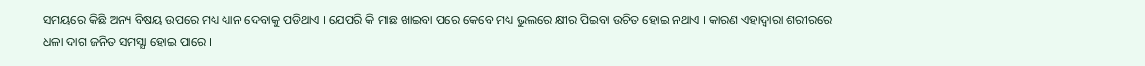ସମୟରେ କିଛି ଅନ୍ୟ ବିଷୟ ଉପରେ ମଧ୍ୟ ଧ୍ୟାନ ଦେବାକୁ ପଡିଥାଏ । ଯେପରି କି ମାଛ ଖାଇବା ପରେ କେବେ ମଧ୍ୟ ଭୁଲରେ କ୍ଷୀର ପିଇବା ଉଚିତ ହୋଇ ନଥାଏ । କାରଣ ଏହାଦ୍ଵାରା ଶରୀରରେ ଧଳା ଦାଗ ଜନିତ ସମସ୍ଯା ହୋଇ ପାରେ ।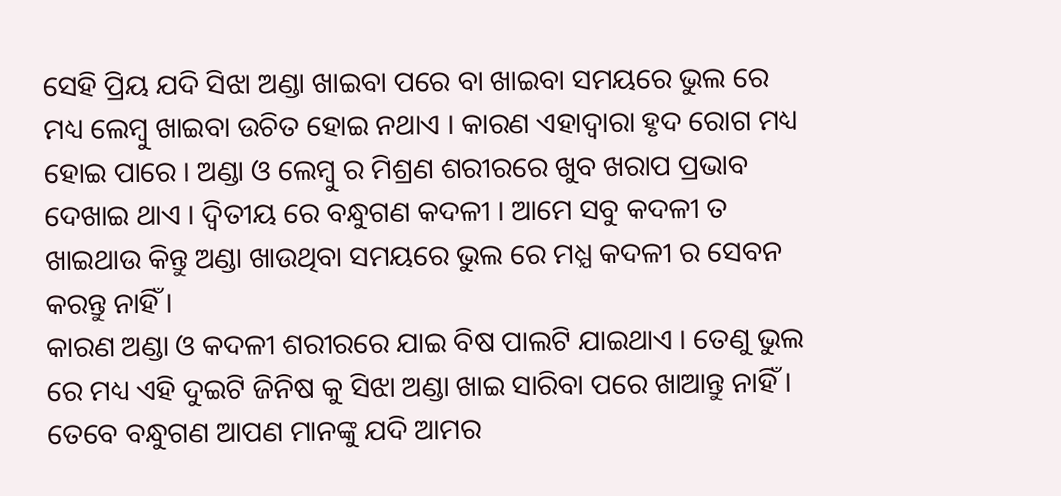ସେହି ପ୍ରିୟ ଯଦି ସିଝା ଅଣ୍ଡା ଖାଇବା ପରେ ବା ଖାଇବା ସମୟରେ ଭୁଲ ରେ ମଧ୍ୟ ଲେମ୍ବୁ ଖାଇବା ଉଚିତ ହୋଇ ନଥାଏ । କାରଣ ଏହାଦ୍ଵାରା ହୃଦ ରୋଗ ମଧ୍ୟ ହୋଇ ପାରେ । ଅଣ୍ଡା ଓ ଲେମ୍ବୁ ର ମିଶ୍ରଣ ଶରୀରରେ ଖୁବ ଖରାପ ପ୍ରଭାବ ଦେଖାଇ ଥାଏ । ଦ୍ଵିତୀୟ ରେ ବନ୍ଧୁଗଣ କଦଳୀ । ଆମେ ସବୁ କଦଳୀ ତ ଖାଇଥାଉ କିନ୍ତୁ ଅଣ୍ଡା ଖାଉଥିବା ସମୟରେ ଭୁଲ ରେ ମଧ୍ଯ କଦଳୀ ର ସେବନ କରନ୍ତୁ ନାହିଁ ।
କାରଣ ଅଣ୍ଡା ଓ କଦଳୀ ଶରୀରରେ ଯାଇ ବିଷ ପାଲଟି ଯାଇଥାଏ । ତେଣୁ ଭୁଲ ରେ ମଧ୍ୟ ଏହି ଦୁଇଟି ଜିନିଷ କୁ ସିଝା ଅଣ୍ଡା ଖାଇ ସାରିବା ପରେ ଖାଆନ୍ତୁ ନାହିଁ । ତେବେ ବନ୍ଧୁଗଣ ଆପଣ ମାନଙ୍କୁ ଯଦି ଆମର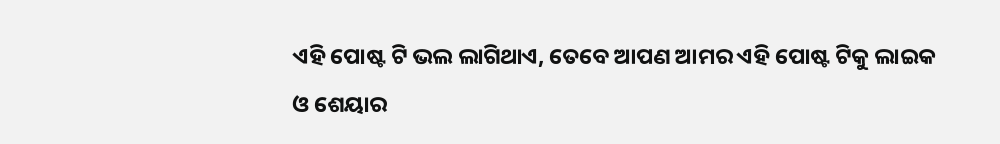ଏହି ପୋଷ୍ଟ ଟି ଭଲ ଲାଗିଥାଏ, ତେବେ ଆପଣ ଆମର ଏହି ପୋଷ୍ଟ ଟିକୁ ଲାଇକ ଓ ଶେୟାର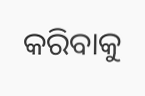କରିବାକୁ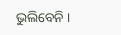ଭୁଲିବେନି ।